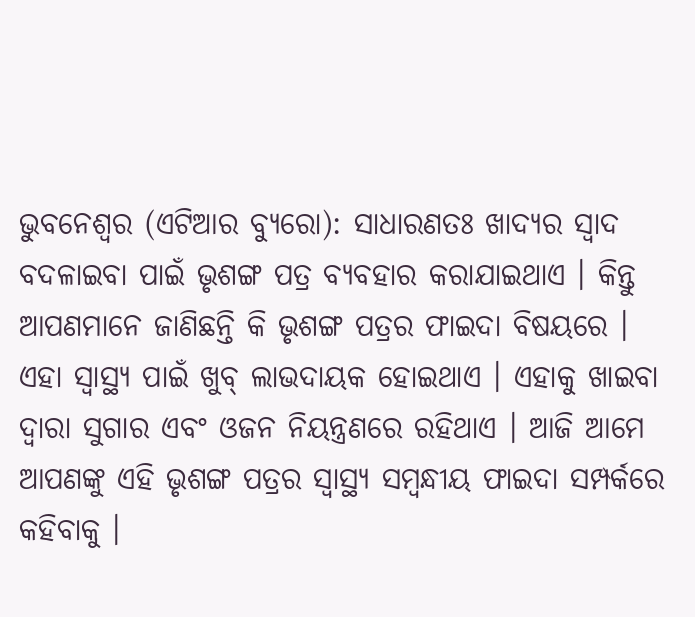ଭୁବନେଶ୍ୱର (ଏଟିଆର ବ୍ୟୁରୋ): ସାଧାରଣତଃ ଖାଦ୍ୟର ସ୍ୱାଦ ବଦଳାଇବା ପାଇଁ ଭୃଶଙ୍ଗ ପତ୍ର ବ୍ୟବହାର କରାଯାଇଥାଏ । କିନ୍ତୁ ଆପଣମାନେ ଜାଣିଛନ୍ତି କି ଭୃଶଙ୍ଗ ପତ୍ରର ଫାଇଦା ବିଷୟରେ । ଏହା ସ୍ୱାସ୍ଥ୍ୟ ପାଇଁ ଖୁବ୍ ଲାଭଦାୟକ ହୋଇଥାଏ । ଏହାକୁ ଖାଇବା ଦ୍ୱାରା ସୁଗାର ଏବଂ ଓଜନ ନିୟନ୍ତ୍ରଣରେ ରହିଥାଏ । ଆଜି ଆମେ ଆପଣଙ୍କୁ ଏହି ଭୃଶଙ୍ଗ ପତ୍ରର ସ୍ୱାସ୍ଥ୍ୟ ସମ୍ବନ୍ଧୀୟ ଫାଇଦା ସମ୍ପର୍କରେ କହିବାକୁ ।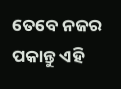ତେବେ ନଜର ପକାନ୍ତୁ ଏହି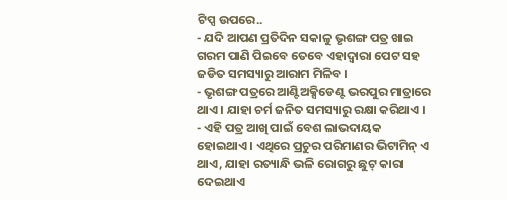ଟିପ୍ସ ଉପରେ..
- ଯଦି ଆପଣ ପ୍ରତିଦିନ ସକାଳୁ ଭୃଶଙ୍ଗ ପତ୍ର ଖାଇ ଗରମ ପାଣି ପିଇବେ ତେବେ ଏହାଦ୍ୱାରା ପେଟ ସହ ଜଡିତ ସମସ୍ୟାରୁ ଆରାମ ମିଳିବ ।
- ଭୃଶଙ୍ଗ ପତ୍ରରେ ଆଣ୍ଟିଅକ୍ସିଡେଣ୍ଟ ଭରପୁର ମାତ୍ରାରେ ଥାଏ । ଯାହା ଚର୍ମ ଜନିତ ସମସ୍ୟାରୁ ରକ୍ଷା କରିଥାଏ ।
- ଏହି ପତ୍ର ଆଖି ପାଇଁ ବେଶ ଲାଭଦାୟକ ହୋଇଥାଏ । ଏଥିରେ ପ୍ରଚୁର ପରିମାଣର ଭିଟାମିନ୍ ଏ ଥାଏ, ଯାହା ରତ୍ୟାନ୍ଧି ଭଳି ରୋଗରୁ ଛୁଟ୍ କାରା ଦେଇଥାଏ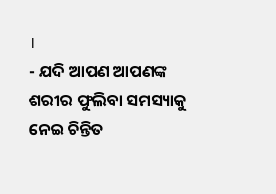।
- ଯଦି ଆପଣ ଆପଣଙ୍କ ଶରୀର ଫୁଲିବା ସମସ୍ୟାକୁ ନେଇ ଚିନ୍ତିତ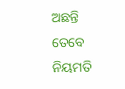ଅଛନ୍ତି ତେବେ ନିୟମତି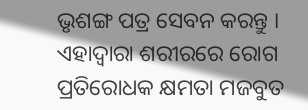ଭୃଶଙ୍ଗ ପତ୍ର ସେବନ କରନ୍ତୁ । ଏହାଦ୍ୱାରା ଶରୀରରେ ରୋଗ ପ୍ରତିରୋଧକ କ୍ଷମତା ମଜବୁତ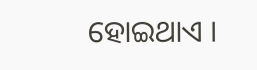ହୋଇଥାଏ ।